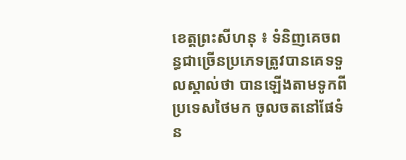ខេត្តព្រះសីហនុ ៖ ទំនិញគេចពន្ធជាច្រើនប្រភេទត្រូវបានគេទទួលស្គាល់ថា បានឡើងតាមទូកពីប្រទេសថៃមក ចូលចតនៅផែទំន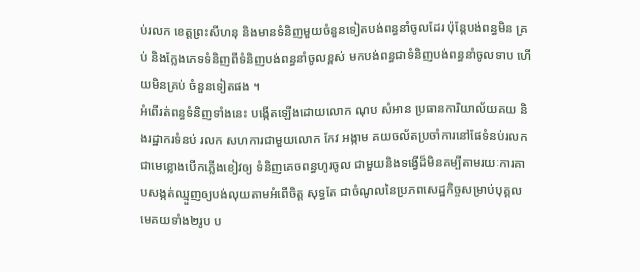ប់រលក ខេត្តព្រះសីហនុ និងមានទំនិញមួយចំនួនទៀតបង់ពន្ធនាំចូលដែរ ប៉ុន្តែបង់ពន្ធមិន គ្រប់ និងក្លែងភេទទំនិញពីទំនិញបង់ពន្ធនាំចូលខ្ពស់ មកបង់ពន្ធជាទំនិញបង់ពន្ធនាំចូលទាប ហើយមិនគ្រប់ ចំនួនទៀតផង ។
អំពើរត់ពន្ធទំនិញទាំងនេះ បង្កើតឡើងដោយលោក ណុប សំអាន ប្រធានការិយាល័យគយ និងរដ្ឋាករទំនប់ រលក សហការជាមួយលោក កែវ អង្កាម គយចល័តប្រចាំការនៅផែទំនប់រលក ជាមេខ្លោងបើកភ្លើងខៀវឲ្យ ទំនិញគេចពន្ធហូរចូល ជាមួយនិងទង្វើដ៏មិនគម្បីតាមរយៈការគាបសង្កត់ឈ្មួញឲ្យបង់លុយតាមអំពើចិត្ត សុទ្ធតែ ជាចំណូលនៃប្រភពសេដ្ឋកិច្ចសម្រាប់បុគ្គលមេគយទាំង២រូប ប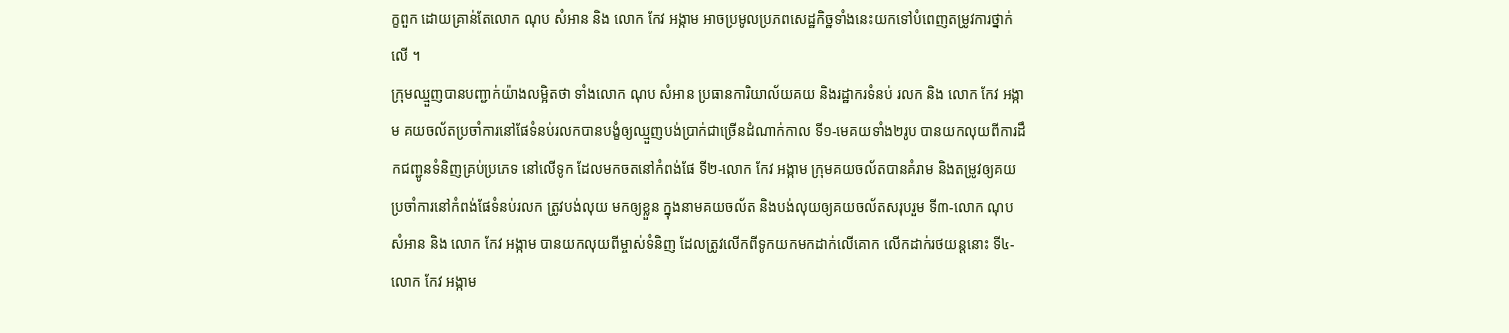ក្ខពួក ដោយគ្រាន់តែលោក ណុប សំអាន និង លោក កែវ អង្កាម អាចប្រមូលប្រភពសេដ្ឋកិច្ឋទាំងនេះយកទៅបំពេញតម្រូវការថ្នាក់លើ ។
ក្រុមឈ្មួញបានបញ្ជាក់យ៉ាងលម្អិតថា ទាំងលោក ណុប សំអាន ប្រធានការិយាល័យគយ និងរដ្ឋាករទំនប់ រលក និង លោក កែវ អង្កាម គយចល័តប្រចាំការនៅផែទំនប់រលកបានបង្ខំឲ្យឈ្មួញបង់ប្រាក់ជាច្រើនដំណាក់កាល ទី១-មេគយទាំង២រូប បានយកលុយពីការដឹកជញ្ជូនទំនិញគ្រប់ប្រភេទ នៅលើទូក ដែលមកចតនៅកំពង់ផែ ទី២-លោក កែវ អង្កាម ក្រុមគយចល័តបានគំរាម និងតម្រូវឲ្យគយប្រចាំការនៅកំពង់ផែទំនប់រលក ត្រូវបង់លុយ មកឲ្យខ្លួន ក្នុងនាមគយចល័ត និងបង់លុយឲ្យគយចល័តសរុបរួម ទី៣-លោក ណុប សំអាន និង លោក កែវ អង្កាម បានយកលុយពីម្ចាស់ទំនិញ ដែលត្រូវលើកពីទូកយកមកដាក់លើគោក លើកដាក់រថយន្តនោះ ទី៤-លោក កែវ អង្កាម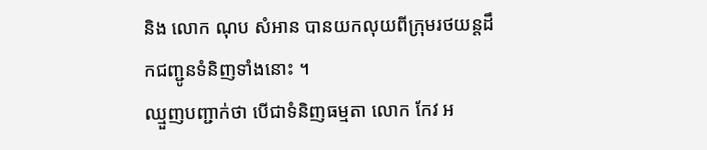និង លោក ណុប សំអាន បានយកលុយពីក្រុមរថយន្តដឹកជញ្ជូនទំនិញទាំងនោះ ។
ឈ្មួញបញ្ជាក់ថា បើជាទំនិញធម្មតា លោក កែវ អ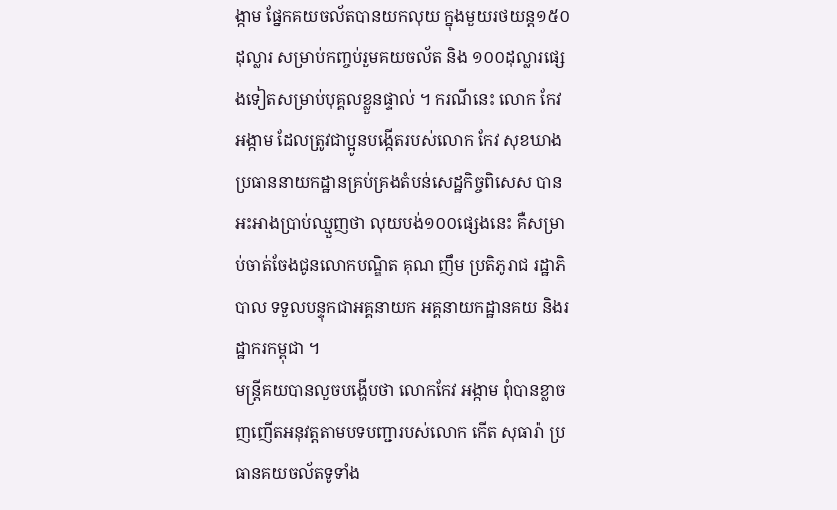ង្កាម ផ្នែកគយចល័តបានយកលុយ ក្នុងមួយរថយន្ត១៥០ ដុល្លារ សម្រាប់កញ្ចប់រួមគយចល័ត និង ១០០ដុល្លារផ្សេងទៀតសម្រាប់បុគ្គលខ្លួនផ្ទាល់ ។ ករណីនេះ លោក កែវ អង្កាម ដែលត្រូវជាប្អូនបង្កើតរបស់លោក កែវ សុខឃាង ប្រធាននាយកដ្ឋានគ្រប់គ្រងតំបន់សេដ្ឋកិច្ចពិសេស បានអះអាងប្រាប់ឈ្មួញថា លុយបង់១០០ផ្សេងនេះ គឺសម្រាប់ចាត់ចែងជូនលោកបណ្ឌិត គុណ ញឹម ប្រតិភូរាជ រដ្ឋាភិបាល ទទួលបន្ទុកជាអគ្គនាយក អគ្គនាយកដ្ឋានគយ និងរដ្ឋាករកម្ពុជា ។
មន្ត្រីគយបានលួចបង្ហើបថា លោកកែវ អង្កាម ពុំបានខ្លាចញញើតអនុវត្តតាមបទបញ្ជារបស់លោក កើត សុធារ៉ា ប្រធានគយចល័តទូទាំង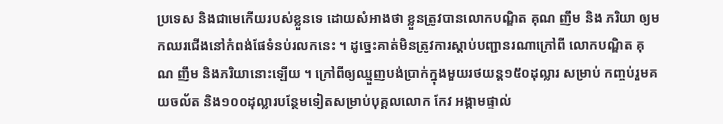ប្រទេស និងជាមេកើយរបស់ខ្លួនទេ ដោយសំអាងថា ខ្លួនត្រូវបានលោកបណ្ឌិត គុណ ញឹម និង ភរិយា ឲ្យមកឈរជើងនៅកំពង់ផែទំនប់រលកនេះ ។ ដូច្នេះគាត់មិនត្រូវការស្តាប់បញ្ជានរណាក្រៅពី លោកបណ្ឌិត គុណ ញឹម និងភរិយានោះឡើយ ។ ក្រៅពីឲ្យឈ្មួញបង់ប្រាក់ក្នុងមួយរថយន្ត១៥០ដុល្លារ សម្រាប់ កញ្ចប់រួមគយចល័ត និង១០០ដុល្លារបន្ថែមទៀតសម្រាប់បុគ្គលលោក កែវ អង្កាមផ្ទាល់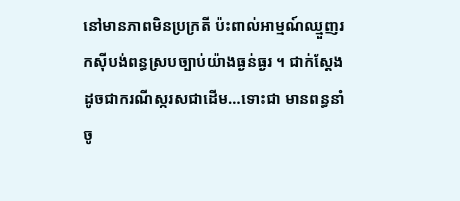នៅមានភាពមិនប្រក្រតី ប៉ះពាល់អាម្មណ៍ឈ្មួញរកស៊ីបង់ពន្ធស្របច្បាប់យ៉ាងធ្ងន់ធ្ងរ ។ ជាក់ស្តែងដូចជាករណីស្ករសជាដើម…ទោះជា មានពន្ធនាំចូ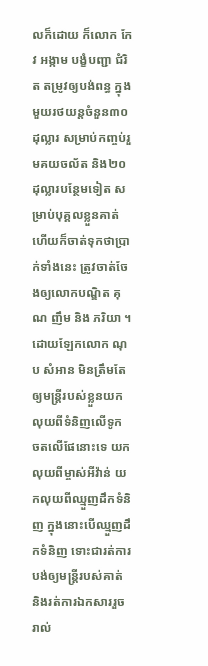លក៏ដោយ ក៏លោក កែវ អង្កាម បង្ខំបញ្ជា ជំរិត តម្រូវឲ្យបង់ពន្ធ ក្នុងមួយរថយន្តចំនួន៣០ដុល្លារ សម្រាប់កញ្ចប់រួមគយចល័ត និង២០ដុល្លារបន្ថែមទៀត សម្រាប់បុគ្គលខ្លួនគាត់ ហើយក៏ចាត់ទុកថាប្រាក់ទាំងនេះ ត្រូវចាត់ចែងឲ្យលោកបណ្ឌិត គុណ ញឹម និង ភរិយា ។
ដោយឡែកលោក ណុប សំអាន មិនត្រឹមតែឲ្យមន្ត្រីរបស់ខ្លួនយកលុយពីទំនិញលើទូក ចតលើផែនោះទេ យក លុយពីម្ចាស់អីវ៉ាន់ យកលុយពីឈ្មួញដឹកទំនិញ ក្នុងនោះបើឈ្មួញដឹកទំនិញ ទោះជារត់ការបង់ឲ្យមន្ត្រីរបស់គាត់ និងរត់ការឯកសាររួចរាល់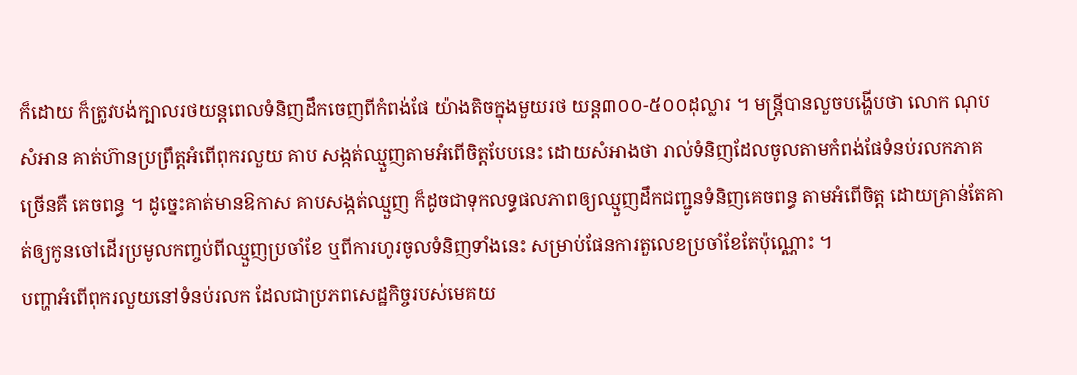ក៏ដោយ ក៏ត្រូវបង់ក្បាលរថយន្តពេលទំនិញដឹកចេញពីកំពង់ផែ យ៉ាងតិចក្នុងមួយរថ យន្ត៣០០-៥០០ដុល្លារ ។ មន្ត្រីបានលួចបង្ហើបថា លោក ណុប សំអាន គាត់ហ៊ានប្រព្រឹត្តអំពើពុករលួយ គាប សង្កត់ឈ្មួញតាមអំពើចិត្តបែបនេះ ដោយសំអាងថា រាល់ទំនិញដែលចូលតាមកំពង់ផែទំនប់រលកភាគច្រើនគឺ គេចពន្ធ ។ ដូច្នេះគាត់មានឱកាស គាបសង្កត់ឈ្មួញ ក៏ដូចជាទុកលទ្ធផលភាពឲ្យឈ្មួញដឹកជញ្ជូនទំនិញគេចពន្ធ តាមអំពើចិត្ត ដោយគ្រាន់តែគាត់ឲ្យកូនចៅដើរប្រមូលកញ្ចប់ពីឈ្មួញប្រចាំខែ ឬពីការហូរចូលទំនិញទាំងនេះ សម្រាប់ផែនការតួលេខប្រចាំខែតែប៉ុណ្ណោះ ។
បញ្ហាអំពើពុករលួយនៅទំនប់រលក ដែលជាប្រភពសេដ្ឋកិច្ចរបស់មេគយ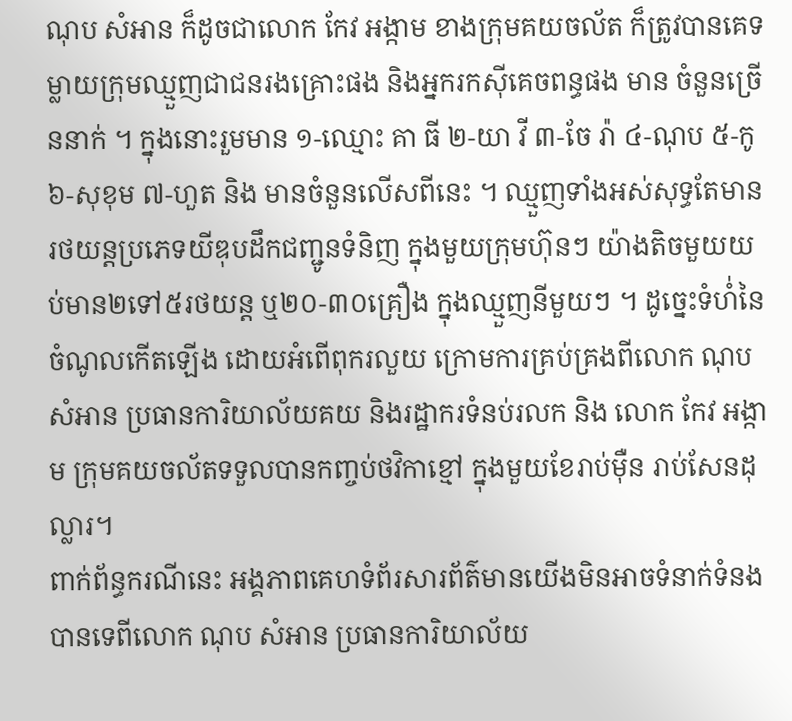ណុប សំអាន ក៏ដូចជាលោក កែវ អង្កាម ខាងក្រុមគយចល័ត ក៏ត្រូវបានគេទម្លាយក្រុមឈ្មួញជាជនរងគ្រោះផង និងអ្នករកស៊ីគេចពន្ធផង មាន ចំនួនច្រើននាក់ ។ ក្នុងនោះរួមមាន ១-ឈ្មោះ គា ធី ២-យា វី ៣-ចែ រ៉ា ៤-ណុប ៥-កូ ៦-សុខុម ៧-ហួត និង មានចំនួនលើសពីនេះ ។ ឈ្មួញទាំងអស់សុទ្ធតែមានរថយន្តប្រភេទយីឌុបដឹកជញ្ជូនទំនិញ ក្នុងមួយក្រុមហ៊ុនៗ យ៉ាងតិចមួយយប់មាន២ទៅ៥រថយន្ត ឬ២០-៣០គ្រឿង ក្នុងឈ្មួញនីមួយៗ ។ ដូច្នេះទំហំ់នៃចំណូលកើតឡើង ដោយអំពើពុករលួយ ក្រោមការគ្រប់គ្រងពីលោក ណុប សំអាន ប្រធានការិយាល័យគយ និងរដ្ឋាករទំនប់រលក និង លោក កែវ អង្កាម ក្រុមគយចល័តទទួលបានកញ្ចប់ថវិកាខ្មៅ ក្នុងមួយខែរាប់ម៉ឺន រាប់សែនដុល្លារ។
ពាក់ព័ន្ធករណីនេះ អង្គភាពគេហទំព័រសារព័ត៌មានយេីងមិនអាចទំនាក់ទំនងបានទេពីលោក ណុប សំអាន ប្រធានការិយាល័យ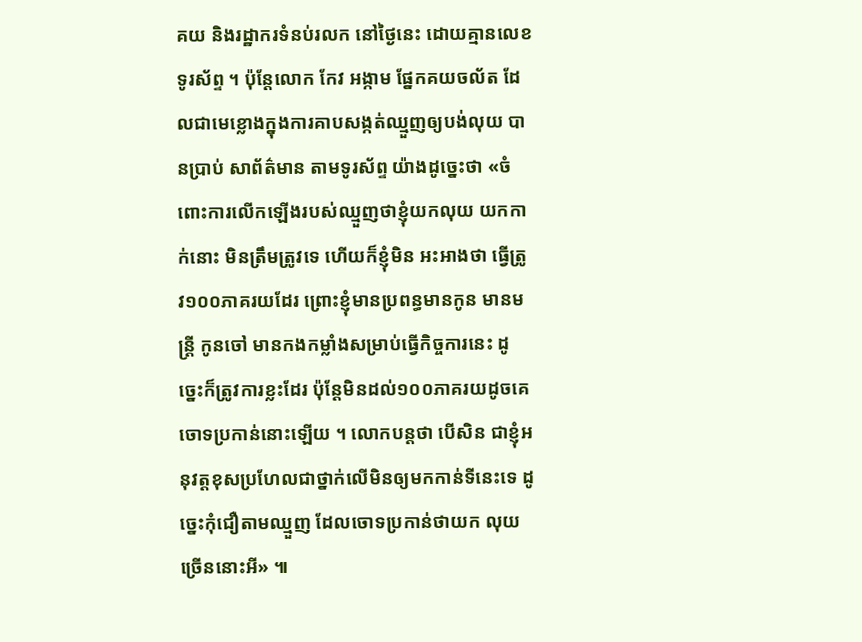គយ និងរដ្ឋាករទំនប់រលក នៅថ្ងៃនេះ ដោយគ្មានលេខទូរស័ព្ទ ។ ប៉ុន្តែលោក កែវ អង្កាម ផែ្នកគយចល័ត ដែលជាមេខ្លោងក្នុងការគាបសង្កត់ឈ្មួញឲ្យបង់លុយ បានប្រាប់ សាព័ត៌មាន តាមទូរស័ព្ទ យ៉ាងដូច្នេះថា «ចំពោះការលើកឡើងរបស់ឈ្មួញថាខ្ញុំយកលុយ យកកាក់នោះ មិនត្រឹមត្រូវទេ ហើយក៏ខ្ញុំមិន អះអាងថា ធ្វើត្រូវ១០០ភាគរយដែរ ព្រោះខ្ញុំមានប្រពន្ធមានកូន មានមន្ត្រី កូនចៅ មានកងកម្លាំងសម្រាប់ធ្វើកិច្ចការនេះ ដូច្នេះក៏ត្រូវការខ្លះដែរ ប៉ុន្តែមិនដល់១០០ភាគរយដូចគេចោទប្រកាន់នោះឡើយ ។ លោកបន្តថា បើសិន ជាខ្ញុំអនុវត្តខុសប្រហែលជាថ្នាក់លើមិនឲ្យមកកាន់ទីនេះទេ ដូច្នេះកុំជឿតាមឈ្មួញ ដែលចោទប្រកាន់ថាយក លុយច្រើននោះអី» ៕